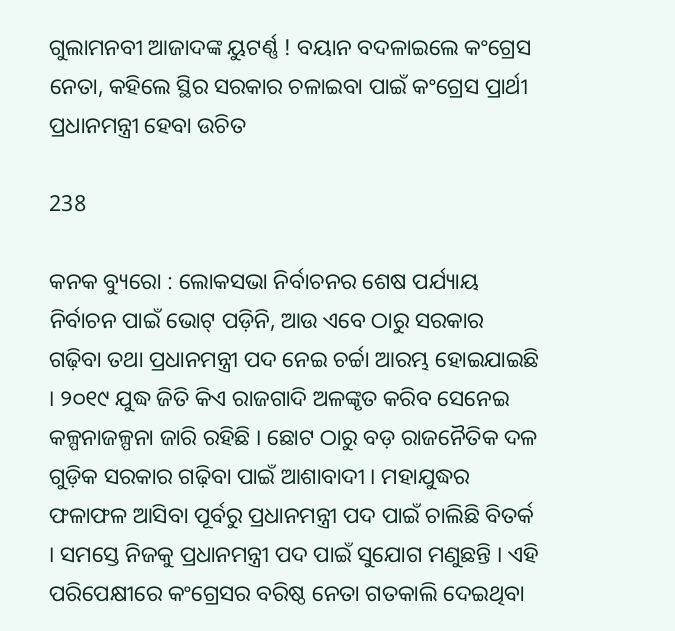ଗୁଲାମନବୀ ଆଜାଦଙ୍କ ୟୁଟର୍ଣ୍ଣ ! ବୟାନ ବଦଳାଇଲେ କଂଗ୍ରେସ ନେତା, କହିଲେ ସ୍ଥିର ସରକାର ଚଳାଇବା ପାଇଁ କଂଗ୍ରେସ ପ୍ରାର୍ଥୀ ପ୍ରଧାନମନ୍ତ୍ରୀ ହେବା ଉଚିତ

238

କନକ ବ୍ୟୁରୋ : ଲୋକସଭା ନିର୍ବାଚନର ଶେଷ ପର୍ଯ୍ୟାୟ ନିର୍ବାଚନ ପାଇଁ ଭୋଟ୍ ପଡ଼ିନି, ଆଉ ଏବେ ଠାରୁ ସରକାର ଗଢ଼ିବା ତଥା ପ୍ରଧାନମନ୍ତ୍ରୀ ପଦ ନେଇ ଚର୍ଚ୍ଚା ଆରମ୍ଭ ହୋଇଯାଇଛି । ୨୦୧୯ ଯୁଦ୍ଧ ଜିତି କିଏ ରାଜଗାଦି ଅଳଙ୍କୃତ କରିବ ସେନେଇ କଳ୍ପନାଜଳ୍ପନା ଜାରି ରହିଛି । ଛୋଟ ଠାରୁ ବଡ଼ ରାଜନୈତିକ ଦଳ ଗୁଡ଼ିକ ସରକାର ଗଢ଼ିବା ପାଇଁ ଆଶାବାଦୀ । ମହାଯୁଦ୍ଧର ଫଳାଫଳ ଆସିବା ପୂର୍ବରୁ ପ୍ରଧାନମନ୍ତ୍ରୀ ପଦ ପାଇଁ ଚାଲିଛି ବିତର୍କ । ସମସ୍ତେ ନିଜକୁ ପ୍ରଧାନମନ୍ତ୍ରୀ ପଦ ପାଇଁ ସୁଯୋଗ ମଣୁଛନ୍ତି । ଏହି ପରିପେକ୍ଷୀରେ କଂଗ୍ରେସର ବରିଷ୍ଠ ନେତା ଗତକାଲି ଦେଇଥିବା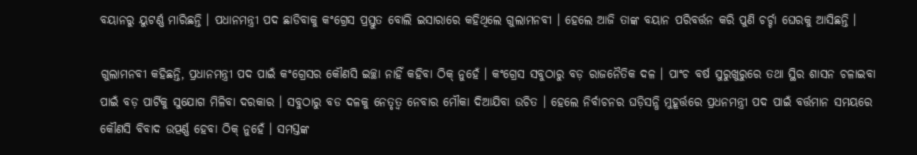ବୟାନରୁ ୟୁଟର୍ଣ୍ଣ ମାରିଛନ୍ତି । ପଧାନମନ୍ତ୍ରୀ ପଦ ଛାଡିବାକୁ କଂଗ୍ରେସ ପ୍ରସ୍ତୁତ ବୋଲି ଇସାରାରେ କହିଥିଲେ ଗୁଲାମନବୀ । ହେଲେ ଆଜି ତାଙ୍କ ବୟାନ ପରିବର୍ତ୍ତନ କରି ପୁଣି ଚର୍ଚ୍ଚା ଘେରକୁ ଆସିଛନ୍ତି ।

ଗୁଲାମନବୀ କହିଛନ୍ତି, ପ୍ରଧାନମନ୍ତ୍ରୀ ପଦ ପାଇଁ କଂଗ୍ରେସର କୌଣସି ଇଚ୍ଛା ନାହିଁ କହିବା ଠିକ୍ ନୁହେଁ । କଂଗ୍ରେସ ସବୁଠାରୁ ବଡ଼ ରାଜନୈତିକ ଦଳ । ପାଂଚ ବର୍ଷ ସୁରୁଖୁରୁରେ ତଥା ସ୍ଥିର ଶାସନ ଚଳାଇବା ପାଇଁ ବଡ଼ ପାର୍ଟିକୁ ସୁଯୋଗ ମିଳିବା ଦରକାର । ସବୁଠାରୁ ବଡ ଦଳକୁ ନେତୃତ୍ୱ ନେବାର ମୌକା ଦିଆଯିବା ଉଚିତ । ହେଲେ ନିର୍ବାଚନର ଘଡ଼ିସନ୍ଧି ମୁହୂର୍ତ୍ତରେ ପ୍ରଧନମନ୍ତ୍ରୀ ପଦ ପାଇଁ ବର୍ତ୍ତମାନ ସମୟରେ କୌଣସି ବିବାଦ ଉତ୍ପର୍ଣ୍ଣ ହେବା ଠିକ୍ ନୁହେଁ । ସମସ୍ତଙ୍କ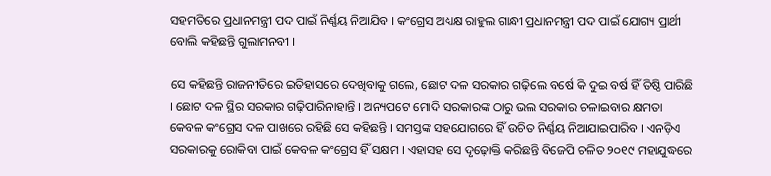ସହମତିରେ ପ୍ରଧାନମନ୍ତ୍ରୀ ପଦ ପାଇଁ ନିର୍ଣ୍ଣୟ ନିଆଯିବ । କଂଗ୍ରେସ ଅଧ୍ୟକ୍ଷ ରାହୁଲ ଗାନ୍ଧୀ ପ୍ରଧାନମନ୍ତ୍ରୀ ପଦ ପାଇଁ ଯୋଗ୍ୟ ପ୍ରାର୍ଥୀ ବୋଲି କହିଛନ୍ତି ଗୁଲାମନବୀ ।

ସେ କହିଛନ୍ତି ରାଜନୀତିରେ ଇତିହାସରେ ଦେଖିବାକୁ ଗଲେ, ଛୋଟ ଦଳ ସରକାର ଗଢ଼ିଲେ ବର୍ଷେ କି ଦୁଇ ବର୍ଷ ହିଁ ତିଷ୍ଠି ପାରିଛି । ଛୋଟ ଦଳ ସ୍ଥିର ସରକାର ଗଢ଼ିପାରିନାହାନ୍ତି । ଅନ୍ୟପଟେ ମୋଦି ସରକାରଙ୍କ ଠାରୁ ଭଲ ସରକାର ଚଳାଇବାର କ୍ଷମତା କେବଳ କଂଗ୍ରେସ ଦଳ ପାଖରେ ରହିଛି ସେ କହିଛନ୍ତି । ସମସ୍ତଙ୍କ ସହଯୋଗରେ ହିଁ ଉଚିତ ନିର୍ଣ୍ଣୟ ନିଆଯାଇପାରିବ । ଏନଡ଼ିଏ ସରକାରକୁ ରୋକିବା ପାଇଁ କେବଳ କଂଗ୍ରେସ ହିଁ ସକ୍ଷମ । ଏହାସହ ସେ ଦୃଢ଼ୋକ୍ତି କରିଛନ୍ତି ବିଜେପି ଚଳିତ ୨୦୧୯ ମହାଯୁଦ୍ଧରେ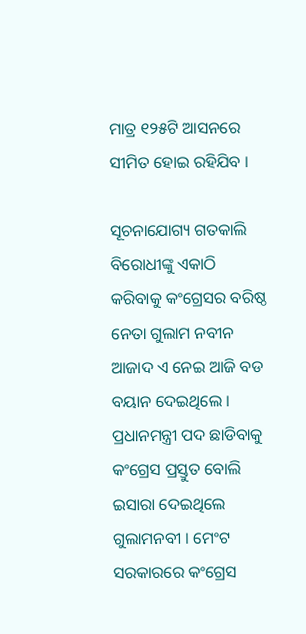ମାତ୍ର ୧୨୫ଟି ଆସନରେ ସୀମିତ ହୋଇ ରହିଯିବ ।

ସୂଚନାଯୋଗ୍ୟ ଗତକାଲି ବିରୋଧୀଙ୍କୁ ଏକାଠି କରିବାକୁ କଂଗ୍ରେସର ବରିଷ୍ଠ ନେତା ଗୁଲାମ ନବୀନ ଆଜାଦ ଏ ନେଇ ଆଜି ବଡ ବୟାନ ଦେଇଥିଲେ । ପ୍ରଧାନମନ୍ତ୍ରୀ ପଦ ଛାଡିବାକୁ କଂଗ୍ରେସ ପ୍ରସ୍ତୁତ ବୋଲି ଇସାରା ଦେଇଥିଲେ ଗୁଲାମନବୀ । ମେଂଟ ସରକାରରେ କଂଗ୍ରେସ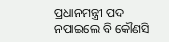ପ୍ରଧାନମନ୍ତ୍ରୀ ପଦ ନପାଇଲେ ବି କୌଣସି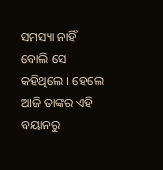ସମସ୍ୟା ନାହିଁ ବୋଲି ସେ କହିଥିଲେ । ହେଲେ ଆଜି ତାଙ୍କର ଏହି ବୟାନରୁ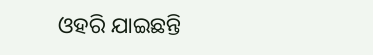ଓହରି ଯାଇଛନ୍ତି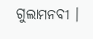ଗୁଲାମନବୀ ।